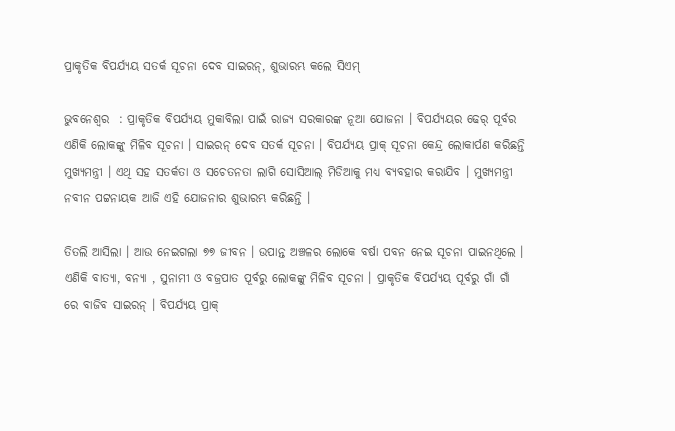ପ୍ରାକୃତିକ ବିପର୍ଯ୍ୟୟ ସତର୍କ ସୂଚନା ଦେବ ସାଇରନ୍, ଶୁଭାରମ୍ଭ କଲେ ସିଏମ୍

ଭୁବନେଶ୍ବର  : ପ୍ରାକୃତିକ ବିପର୍ଯ୍ୟୟ ମୁକାବିଲା ପାଇଁ ରାଜ୍ୟ ସରକାରଙ୍କ ନୂଆ ଯୋଜନା । ବିପର୍ଯ୍ୟୟର ଢେର୍ ପୂର୍ବର ଏଣିକି ଲୋକଙ୍କୁ ମିଳିବ ସୂଚନା । ସାଇରନ୍ ଦେବ ସତର୍କ ସୂଚନା । ବିପର୍ଯ୍ୟୟ ପ୍ରାକ୍ ସୂଚନା କେନ୍ଦ୍ର ଲୋକାର୍ପଣ କରିଛନ୍ତି ମୁଖ୍ୟମନ୍ତ୍ରୀ । ଏଥି ସହ ସତର୍କତା ଓ ସଚେତନତା ଲାଗି ସୋସିଆଲ୍ ମିଡିଆକୁ ମଧ୍ୟ ବ୍ୟବହାର କରାଯିବ । ମୁଖ୍ୟମନ୍ତ୍ରୀ ନବୀନ ପଟ୍ଟନାୟକ ଆଜି ଏହି ଯୋଜନାର ଶୁଭାରମ୍ଭ କରିଛନ୍ତି ।

ତିତଲି ଆସିଲା । ଆଉ ନେଇଗଲା ୭୭ ଜୀବନ । ଉପାନ୍ତ ଅଞ୍ଚଳର ଲୋକେ ବର୍ଷା ପବନ ନେଇ ସୂଚନା ପାଇନଥିଲେ । ଏଣିକି ବାତ୍ୟା, ବନ୍ୟା , ସୁନାମୀ ଓ ବଜ୍ରପାତ ପୂର୍ବରୁ ଲୋକଙ୍କୁ ମିଳିବ ସୂଚନା । ପ୍ରାକୃତିକ ବିପର୍ଯ୍ୟୟ ପୂର୍ବରୁ ଗାଁ ଗାଁ ରେ ବାଜିବ ସାଇରନ୍ । ବିପର୍ଯ୍ୟୟ ପ୍ରାକ୍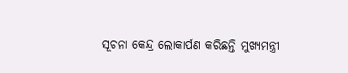ସୂଚନା କେନ୍ଦ୍ର ଲୋକାର୍ପଣ କରିଛନ୍ତି ମୁଖ୍ୟମନ୍ତ୍ରୀ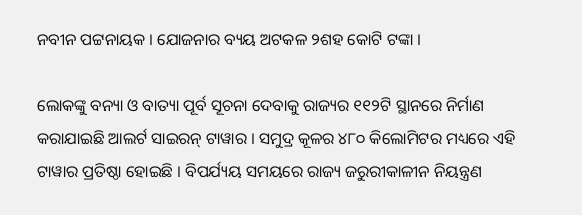ନବୀନ ପଟ୍ଟନାୟକ । ଯୋଜନାର ବ୍ୟୟ ଅଟକଳ ୨ଶହ କୋଟି ଟଙ୍କା ।

ଲୋକଙ୍କୁ ବନ୍ୟା ଓ ବାତ୍ୟା ପୂର୍ବ ସୂଚନା ଦେବାକୁ ରାଜ୍ୟର ୧୧୨ଟି ସ୍ଥାନରେ ନିର୍ମାଣ କରାଯାଇଛି ଆଲର୍ଟ ସାଇରନ୍ ଟାୱାର । ସମୁଦ୍ର କୂଳର ୪୮୦ କିଲୋମିଟର ମଧ୍ୟରେ ଏହି ଟାୱାର ପ୍ରତିଷ୍ଠା ହୋଇଛି । ବିପର୍ଯ୍ୟୟ ସମୟରେ ରାଜ୍ୟ ଜରୁରୀକାଳୀନ ନିୟନ୍ତ୍ରଣ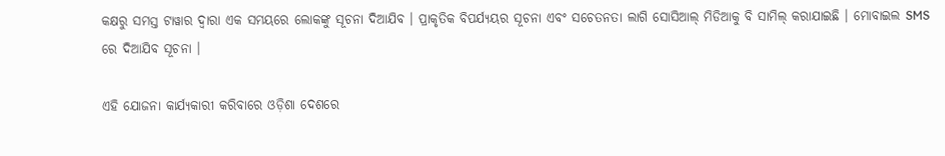କକ୍ଷରୁ ସମସ୍ତ ଟାୱାର ଦ୍ବାରା ଏକ ସମୟରେ ଲୋକଙ୍କୁ ସୂଚନା ଦିଆଯିବ । ପ୍ରାକୃତିକ ବିପର୍ଯ୍ୟୟର ସୂଚନା ଏବଂ ସଚେତନତା ଲାଗି ସୋସିଆଲ୍ ମିଡିଆକୁ ବି ସାମିଲ୍ କରାଯାଇଛି । ମୋବାଇଲ SMS ରେ ଦିଆଯିବ ସୂଚନା ।

ଏହି ଯୋଜନା କାର୍ଯ୍ୟକାରୀ କରିବାରେ ଓଡ଼ିଶା ଦେଶରେ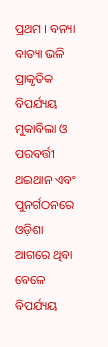ପ୍ରଥମ । ବନ୍ୟା ବାତ୍ୟା ଭଳି ପ୍ରାକୃତିକ ବିପର୍ଯ୍ୟୟ ମୁକାବିଲା ଓ ପରବର୍ତ୍ତୀ ଥଇଥାନ ଏବଂ ପୁନର୍ଗଠନରେ ଓଡ଼ିଶା ଆଗରେ ଥିବା ବେଳେ ବିପର୍ଯ୍ୟୟ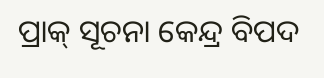ପ୍ରାକ୍ ସୂଚନା କେନ୍ଦ୍ର ବିପଦ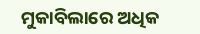ମୁକାବିଲାରେ ଅଧିକ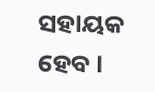ସହାୟକ  ହେବ ।